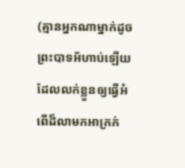(គ្មានអ្នកណាម្នាក់ដូចព្រះបាទអ័ហាប់ឡើយ ដែលលក់ខ្លួនឲ្យធ្វើអំពើដ៏លាមកអាក្រក់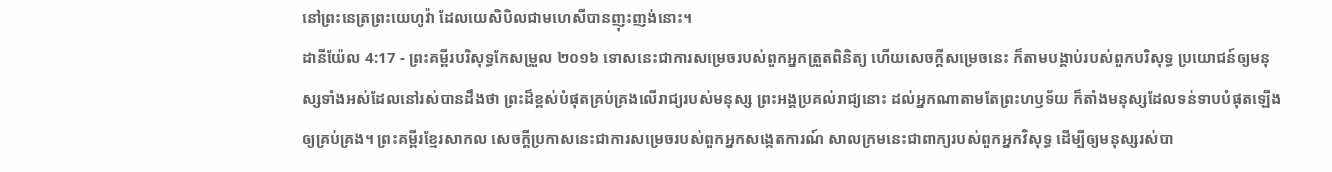នៅព្រះនេត្រព្រះយេហូវ៉ា ដែលយេសិបិលជាមហេសីបានញុះញង់នោះ។
ដានីយ៉ែល 4:17 - ព្រះគម្ពីរបរិសុទ្ធកែសម្រួល ២០១៦ ទោសនេះជាការសម្រេចរបស់ពួកអ្នកត្រួតពិនិត្យ ហើយសេចក្ដីសម្រេចនេះ ក៏តាមបង្គាប់របស់ពួកបរិសុទ្ធ ប្រយោជន៍ឲ្យមនុស្សទាំងអស់ដែលនៅរស់បានដឹងថា ព្រះដ៏ខ្ពស់បំផុតគ្រប់គ្រងលើរាជ្យរបស់មនុស្ស ព្រះអង្គប្រគល់រាជ្យនោះ ដល់អ្នកណាតាមតែព្រះហឫទ័យ ក៏តាំងមនុស្សដែលទន់ទាបបំផុតឡើង ឲ្យគ្រប់គ្រង។ ព្រះគម្ពីរខ្មែរសាកល សេចក្ដីប្រកាសនេះជាការសម្រេចរបស់ពួកអ្នកសង្កេតការណ៍ សាលក្រមនេះជាពាក្យរបស់ពួកអ្នកវិសុទ្ធ ដើម្បីឲ្យមនុស្សរស់បា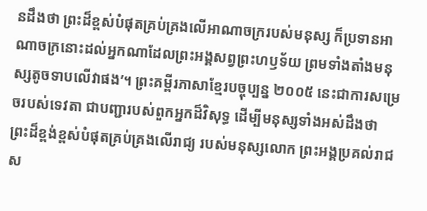នដឹងថា ព្រះដ៏ខ្ពស់បំផុតគ្រប់គ្រងលើអាណាចក្ររបស់មនុស្ស ក៏ប្រទានអាណាចក្រនោះដល់អ្នកណាដែលព្រះអង្គសព្វព្រះហឫទ័យ ព្រមទាំងតាំងមនុស្សតូចទាបលើវាផង’។ ព្រះគម្ពីរភាសាខ្មែរបច្ចុប្បន្ន ២០០៥ នេះជាការសម្រេចរបស់ទេវតា ជាបញ្ជារបស់ពួកអ្នកដ៏វិសុទ្ធ ដើម្បីមនុស្សទាំងអស់ដឹងថា ព្រះដ៏ខ្ពង់ខ្ពស់បំផុតគ្រប់គ្រងលើរាជ្យ របស់មនុស្សលោក ព្រះអង្គប្រគល់រាជស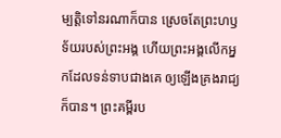ម្បត្តិទៅនរណាក៏បាន ស្រេចតែព្រះហឫទ័យរបស់ព្រះអង្គ ហើយព្រះអង្គលើកអ្នកដែលទន់ទាបជាងគេ ឲ្យឡើងគ្រងរាជ្យក៏បាន។ ព្រះគម្ពីរប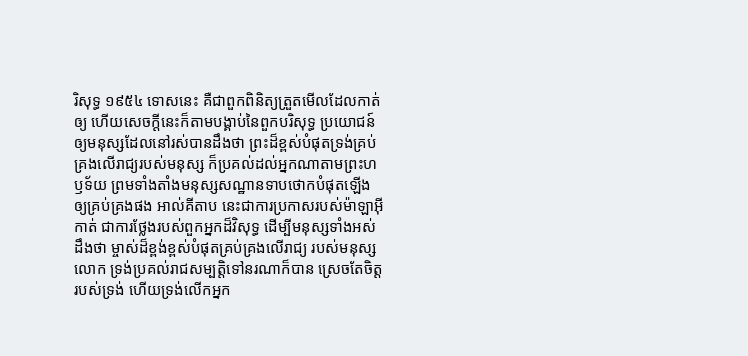រិសុទ្ធ ១៩៥៤ ទោសនេះ គឺជាពួកពិនិត្យត្រួតមើលដែលកាត់ឲ្យ ហើយសេចក្ដីនេះក៏តាមបង្គាប់នៃពួកបរិសុទ្ធ ប្រយោជន៍ឲ្យមនុស្សដែលនៅរស់បានដឹងថា ព្រះដ៏ខ្ពស់បំផុតទ្រង់គ្រប់គ្រងលើរាជ្យរបស់មនុស្ស ក៏ប្រគល់ដល់អ្នកណាតាមព្រះហឫទ័យ ព្រមទាំងតាំងមនុស្សសណ្ឋានទាបថោកបំផុតឡើង ឲ្យគ្រប់គ្រងផង អាល់គីតាប នេះជាការប្រកាសរបស់ម៉ាឡាអ៊ីកាត់ ជាការថ្លែងរបស់ពួកអ្នកដ៏វិសុទ្ធ ដើម្បីមនុស្សទាំងអស់ដឹងថា ម្ចាស់ដ៏ខ្ពង់ខ្ពស់បំផុតគ្រប់គ្រងលើរាជ្យ របស់មនុស្សលោក ទ្រង់ប្រគល់រាជសម្បត្តិទៅនរណាក៏បាន ស្រេចតែចិត្តរបស់ទ្រង់ ហើយទ្រង់លើកអ្នក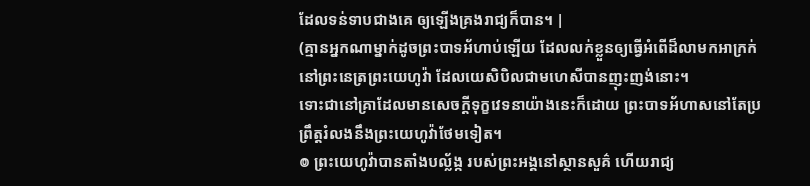ដែលទន់ទាបជាងគេ ឲ្យឡើងគ្រងរាជ្យក៏បាន។ |
(គ្មានអ្នកណាម្នាក់ដូចព្រះបាទអ័ហាប់ឡើយ ដែលលក់ខ្លួនឲ្យធ្វើអំពើដ៏លាមកអាក្រក់នៅព្រះនេត្រព្រះយេហូវ៉ា ដែលយេសិបិលជាមហេសីបានញុះញង់នោះ។
ទោះជានៅគ្រាដែលមានសេចក្ដីទុក្ខវេទនាយ៉ាងនេះក៏ដោយ ព្រះបាទអ័ហាសនៅតែប្រព្រឹត្តរំលងនឹងព្រះយេហូវ៉ាថែមទៀត។
៙ ព្រះយេហូវ៉ាបានតាំងបល្ល័ង្ក របស់ព្រះអង្គនៅស្ថានសួគ៌ ហើយរាជ្យ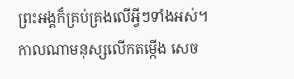ព្រះអង្គក៏គ្រប់គ្រងលើអ្វីៗទាំងអស់។
កាលណាមនុស្សលើកតម្កើង សេច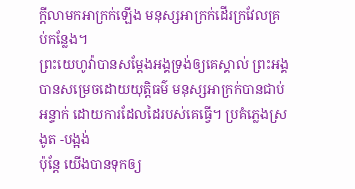ក្ដីលាមកអាក្រក់ឡើង មនុស្សអាក្រក់ដើរក្រវែលគ្រប់កន្លែង។
ព្រះយេហូវ៉ាបានសម្ដែងអង្គទ្រង់ឲ្យគេស្គាល់ ព្រះអង្គបានសម្រេចដោយយុត្តិធម៌ មនុស្សអាក្រក់បានជាប់អន្ទាក់ ដោយការដែលដៃរបស់គេធ្វើ។ ប្រគំភ្លេងស្រងូត -បង្អង់
ប៉ុន្តែ យើងបានទុកឲ្យ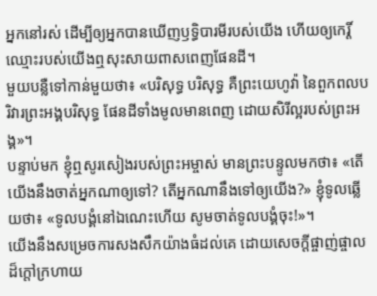អ្នកនៅរស់ ដើម្បីឲ្យអ្នកបានឃើញឫទ្ធិបារមីរបស់យើង ហើយឲ្យកេរ្តិ៍ឈ្មោះរបស់យើងឮសុះសាយពាសពេញផែនដី។
មួយបន្លឺទៅកាន់មួយថា៖ «បរិសុទ្ធ បរិសុទ្ធ គឺព្រះយេហូវ៉ា នៃពួកពលបរិវារព្រះអង្គបរិសុទ្ធ ផែនដីទាំងមូលមានពេញ ដោយសិរីល្អរបស់ព្រះអង្គ»។
បន្ទាប់មក ខ្ញុំឮសូរសៀងរបស់ព្រះអម្ចាស់ មានព្រះបន្ទូលមកថា៖ «តើយើងនឹងចាត់អ្នកណាឲ្យទៅ? តើអ្នកណានឹងទៅឲ្យយើង?» ខ្ញុំទូលឆ្លើយថា៖ «ទូលបង្គំនៅឯណេះហើយ សូមចាត់ទូលបង្គំចុះ!»។
យើងនឹងសម្រេចការសងសឹកយ៉ាងធំដល់គេ ដោយសេចក្ដីផ្ចាញ់ផ្ចាលដ៏ក្តៅក្រហាយ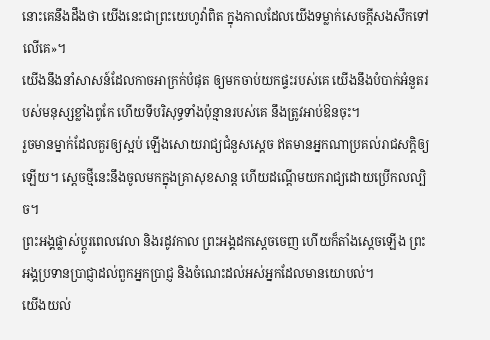នោះគេនឹងដឹងថា យើងនេះជាព្រះយេហូវ៉ាពិត ក្នុងកាលដែលយើងទម្លាក់សេចក្ដីសងសឹកទៅលើគេ»។
យើងនឹងនាំសាសន៍ដែលកាចអាក្រក់បំផុត ឲ្យមកចាប់យកផ្ទះរបស់គេ យើងនឹងបំបាក់អំនួតរបស់មនុស្សខ្លាំងពូកែ ហើយទីបរិសុទ្ធទាំងប៉ុន្មានរបស់គេ នឹងត្រូវអាប់ឱនចុះ។
រួចមានម្នាក់ដែលគួរឲ្យស្អប់ ឡើងសោយរាជ្យជំនួសស្ដេច ឥតមានអ្នកណាប្រគល់រាជសក្តិឲ្យឡើយ។ ស្ដេចថ្មីនេះនឹងចូលមកក្នុងគ្រាសុខសាន្ត ហើយដណ្ដើមយករាជ្យដោយប្រើកលល្បិច។
ព្រះអង្គផ្លាស់ប្ដូរពេលវេលា និងរដូវកាល ព្រះអង្គដកស្តេចចេញ ហើយក៏តាំងស្តេចឡើង ព្រះអង្គប្រទានប្រាជ្ញាដល់ពួកអ្នកប្រាជ្ញ និងចំណេះដល់អស់អ្នកដែលមានយោបល់។
យើងយល់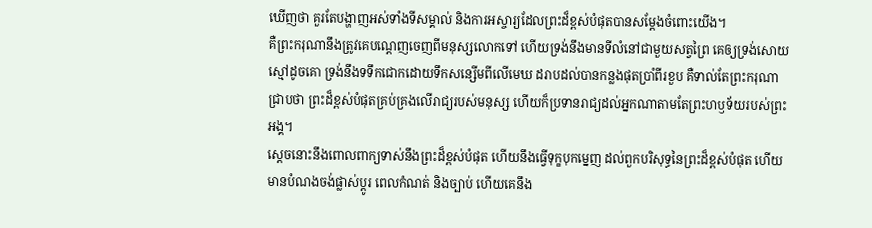ឃើញថា គួរតែបង្ហាញអស់ទាំងទីសម្គាល់ និងការអស្ចារ្យដែលព្រះដ៏ខ្ពស់បំផុតបានសម្ដែងចំពោះយើង។
គឺព្រះករុណានឹងត្រូវគេបណ្តេញចេញពីមនុស្សលោកទៅ ហើយទ្រង់នឹងមានទីលំនៅជាមួយសត្វព្រៃ គេឲ្យទ្រង់សោយស្មៅដូចគោ ទ្រង់នឹងទទឹកជោកដោយទឹកសន្សើមពីលើមេឃ ដរាបដល់បានកន្លងផុតប្រាំពីរខួប គឺទាល់តែព្រះករុណាជ្រាបថា ព្រះដ៏ខ្ពស់បំផុតគ្រប់គ្រងលើរាជ្យរបស់មនុស្ស ហើយក៏ប្រទានរាជ្យដល់អ្នកណាតាមតែព្រះហឫទ័យរបស់ព្រះអង្គ។
ស្តេចនោះនឹងពោលពាក្យទាស់នឹងព្រះដ៏ខ្ពស់បំផុត ហើយនឹងធ្វើទុក្ខបុកម្នេញ ដល់ពួកបរិសុទ្ធនៃព្រះដ៏ខ្ពស់បំផុត ហើយមានបំណងចង់ផ្លាស់ប្ដូរ ពេលកំណត់ និងច្បាប់ ហើយគេនឹង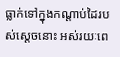ធ្លាក់ទៅក្នុងកណ្ដាប់ដៃរបស់ស្តេចនោះ អស់រយៈពេ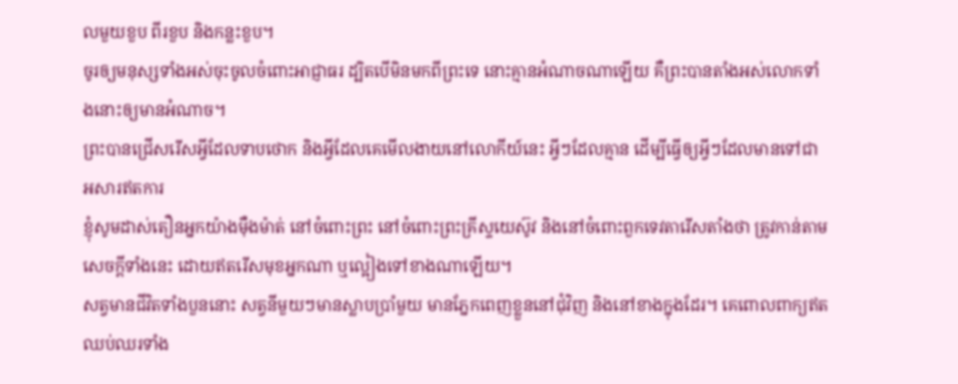លមួយខួប ពីរខួប និងកន្លះខួប។
ចូរឲ្យមនុស្សទាំងអស់ចុះចូលចំពោះអាជ្ញាធរ ដ្បិតបើមិនមកពីព្រះទេ នោះគ្មានអំណាចណាឡើយ គឺព្រះបានតាំងអស់លោកទាំងនោះឲ្យមានអំណាច។
ព្រះបានជ្រើសរើសអ្វីដែលទាបថោក និងអ្វីដែលគេមើលងាយនៅលោកីយ៍នេះ អ្វីៗដែលគ្មាន ដើម្បីធ្វើឲ្យអ្វីៗដែលមានទៅជាអសារឥតការ
ខ្ញុំសូមដាស់តឿនអ្នកយ៉ាងម៉ឺងម៉ាត់ នៅចំពោះព្រះ នៅចំពោះព្រះគ្រីស្ទយេស៊ូវ និងនៅចំពោះពួកទេវតារើសតាំងថា ត្រូវកាន់តាមសេចក្ដីទាំងនេះ ដោយឥតរើសមុខអ្នកណា ឬល្អៀងទៅខាងណាឡើយ។
សត្វមានជីវិតទាំងបួននោះ សត្វនីមួយៗមានស្លាបប្រាំមួយ មានភ្នែកពេញខ្លួននៅជុំវិញ និងនៅខាងក្នុងដែរ។ គេពោលពាក្យឥតឈប់ឈរទាំង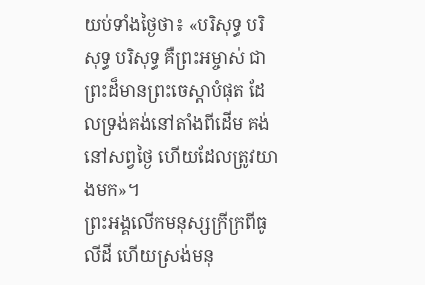យប់ទាំងថ្ងៃថា៖ «បរិសុទ្ធ បរិសុទ្ធ បរិសុទ្ធ គឺព្រះអម្ចាស់ ជាព្រះដ៏មានព្រះចេស្តាបំផុត ដែលទ្រង់គង់នៅតាំងពីដើម គង់នៅសព្វថ្ងៃ ហើយដែលត្រូវយាងមក»។
ព្រះអង្គលើកមនុស្សក្រីក្រពីធូលីដី ហើយស្រង់មនុ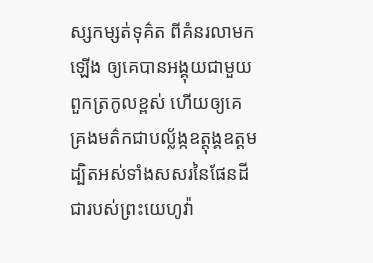ស្សកម្សត់ទុគ៌ត ពីគំនរលាមកឡើង ឲ្យគេបានអង្គុយជាមួយពួកត្រកូលខ្ពស់ ហើយឲ្យគេគ្រងមត៌កជាបល្ល័ង្កឧត្តុង្គឧត្តម ដ្បិតអស់ទាំងសសរនៃផែនដី ជារបស់ព្រះយេហូវ៉ា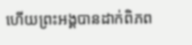ហើយព្រះអង្គបានដាក់ពិភព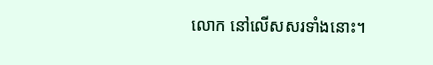លោក នៅលើសសរទាំងនោះ។